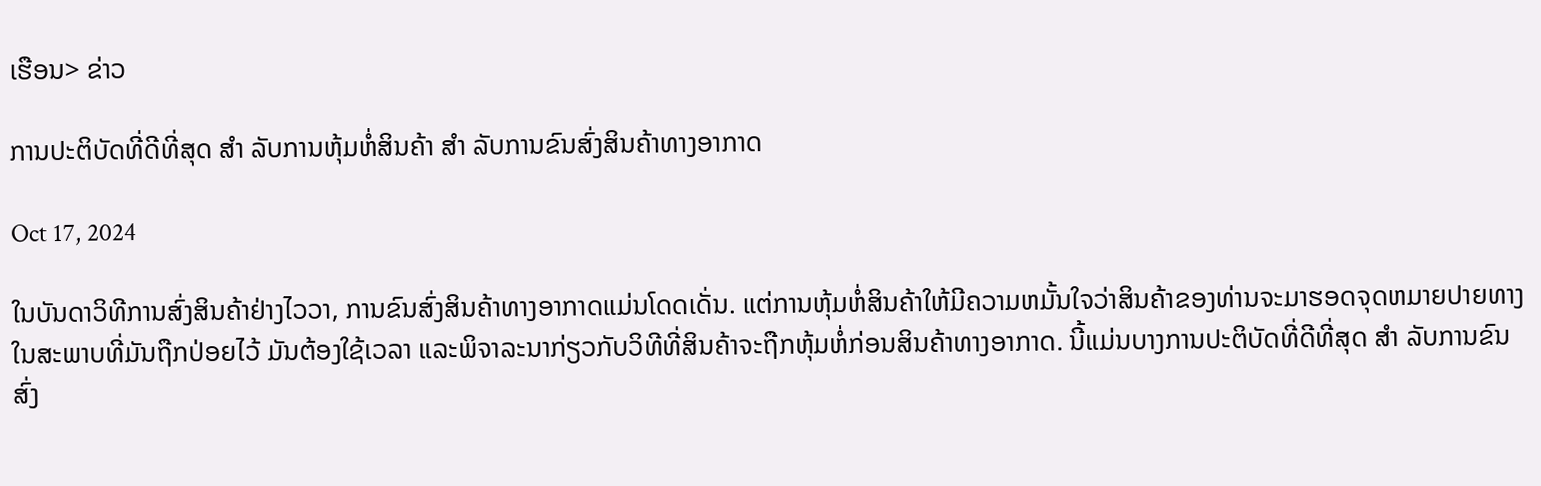ເຮືອນ> ຂ່າວ

ການປະຕິບັດທີ່ດີທີ່ສຸດ ສໍາ ລັບການຫຸ້ມຫໍ່ສິນຄ້າ ສໍາ ລັບການຂົນສົ່ງສິນຄ້າທາງອາກາດ

Oct 17, 2024

ໃນບັນດາວິທີການສົ່ງສິນຄ້າຢ່າງໄວວາ, ການຂົນສົ່ງສິນຄ້າທາງອາກາດແມ່ນໂດດເດັ່ນ. ແຕ່ການຫຸ້ມຫໍ່ສິນຄ້າໃຫ້ມີຄວາມຫມັ້ນໃຈວ່າສິນຄ້າຂອງທ່ານຈະມາຮອດຈຸດຫມາຍປາຍທາງໃນສະພາບທີ່ມັນຖືກປ່ອຍໄວ້ ມັນຕ້ອງໃຊ້ເວລາ ແລະພິຈາລະນາກ່ຽວກັບວິທີທີ່ສິນຄ້າຈະຖືກຫຸ້ມຫໍ່ກ່ອນສິນຄ້າທາງອາກາດ. ນີ້ແມ່ນບາງການປະຕິບັດທີ່ດີທີ່ສຸດ ສໍາ ລັບການຂົນສົ່ງ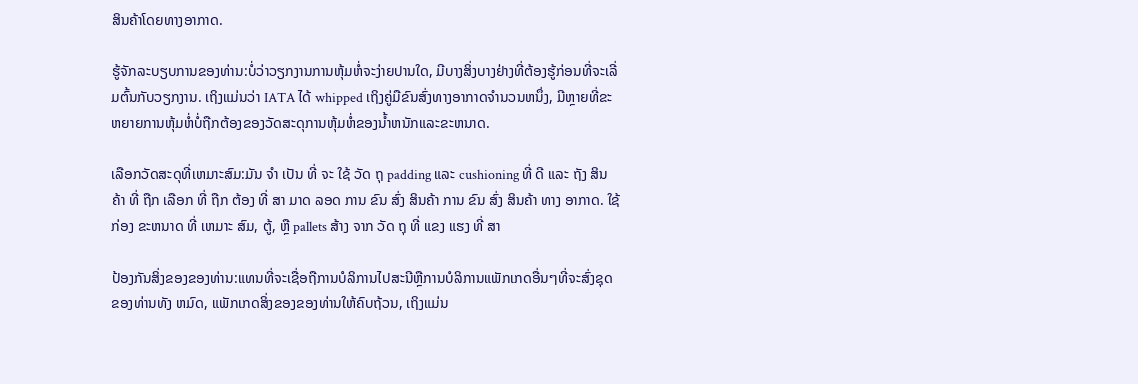ສິນຄ້າໂດຍທາງອາກາດ.

ຮູ້ຈັກລະບຽບການຂອງທ່ານ:ບໍ່ວ່າວຽກງານການຫຸ້ມຫໍ່ຈະງ່າຍປານໃດ, ມີບາງສິ່ງບາງຢ່າງທີ່ຕ້ອງຮູ້ກ່ອນທີ່ຈະເລີ່ມຕົ້ນກັບວຽກງານ. ເຖິງແມ່ນວ່າ IATA ໄດ້ whipped ເຖິງຄູ່ມືຂົນສົ່ງທາງອາກາດຈໍານວນຫນຶ່ງ, ມີຫຼາຍທີ່ຂະຫຍາຍການຫຸ້ມຫໍ່ບໍ່ຖືກຕ້ອງຂອງວັດສະດຸການຫຸ້ມຫໍ່ຂອງນ້ຳຫນັກແລະຂະຫນາດ.

ເລືອກວັດສະດຸທີ່ເຫມາະສົມ:ມັນ ຈໍາ ເປັນ ທີ່ ຈະ ໃຊ້ ວັດ ຖຸ padding ແລະ cushioning ທີ່ ດີ ແລະ ຖັງ ສິນຄ້າ ທີ່ ຖືກ ເລືອກ ທີ່ ຖືກ ຕ້ອງ ທີ່ ສາ ມາດ ລອດ ການ ຂົນ ສົ່ງ ສິນຄ້າ ການ ຂົນ ສົ່ງ ສິນຄ້າ ທາງ ອາກາດ. ໃຊ້ ກ່ອງ ຂະຫນາດ ທີ່ ເຫມາະ ສົມ, ຕູ້, ຫຼື pallets ສ້າງ ຈາກ ວັດ ຖຸ ທີ່ ແຂງ ແຮງ ທີ່ ສາ

ປ້ອງກັນສິ່ງຂອງຂອງທ່ານ:ແທນທີ່ຈະເຊື່ອຖືການບໍລິການໄປສະນີຫຼືການບໍລິການແພັກເກດອື່ນໆທີ່ຈະສົ່ງຊຸດຂອງທ່ານທັງ ຫມົດ, ແພັກເກດສິ່ງຂອງຂອງທ່ານໃຫ້ຄົບຖ້ວນ, ເຖິງແມ່ນ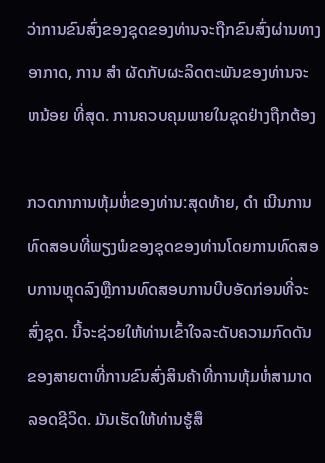ວ່າການຂົນສົ່ງຂອງຊຸດຂອງທ່ານຈະຖືກຂົນສົ່ງຜ່ານທາງອາກາດ, ການ ສໍາ ຜັດກັບຜະລິດຕະພັນຂອງທ່ານຈະ ຫນ້ອຍ ທີ່ສຸດ. ການຄວບຄຸມພາຍໃນຊຸດຢ່າງຖືກຕ້ອງ

ກວດກາການຫຸ້ມຫໍ່ຂອງທ່ານ:ສຸດທ້າຍ, ດໍາ ເນີນການທົດສອບທີ່ພຽງພໍຂອງຊຸດຂອງທ່ານໂດຍການທົດສອບການຫຼຸດລົງຫຼືການທົດສອບການບີບອັດກ່ອນທີ່ຈະສົ່ງຊຸດ. ນີ້ຈະຊ່ວຍໃຫ້ທ່ານເຂົ້າໃຈລະດັບຄວາມກົດດັນຂອງສາຍຕາທີ່ການຂົນສົ່ງສິນຄ້າທີ່ການຫຸ້ມຫໍ່ສາມາດລອດຊີວິດ. ມັນເຮັດໃຫ້ທ່ານຮູ້ສຶ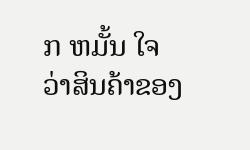ກ ຫມັ້ນ ໃຈວ່າສິນຄ້າຂອງ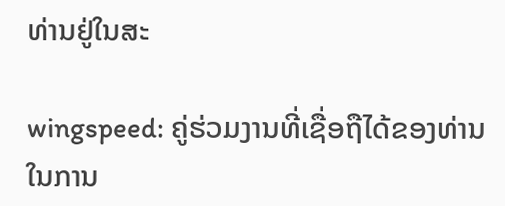ທ່ານຢູ່ໃນສະ

wingspeed: ຄູ່ຮ່ວມງານທີ່ເຊື່ອຖືໄດ້ຂອງທ່ານໃນການ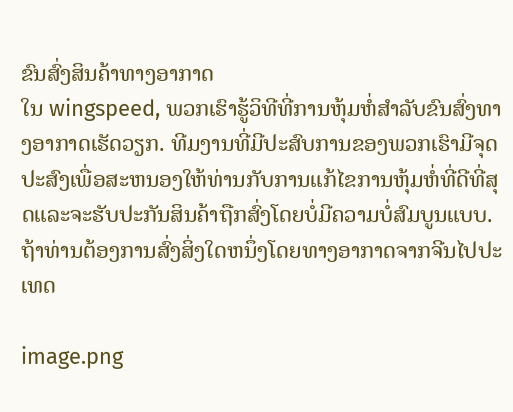ຂົນສົ່ງສິນຄ້າທາງອາກາດ
ໃນ wingspeed, ພວກເຮົາຮູ້ວິທີທີ່ການຫຸ້ມຫໍ່ສໍາລັບຂົນສົ່ງທາງອາກາດເຮັດວຽກ. ທີມງານທີ່ມີປະສົບການຂອງພວກເຮົາມີຈຸດປະສົງເພື່ອສະຫນອງໃຫ້ທ່ານກັບການແກ້ໄຂການຫຸ້ມຫໍ່ທີ່ດີທີ່ສຸດແລະຈະຮັບປະກັນສິນຄ້າຖືກສົ່ງໂດຍບໍ່ມີຄວາມບໍ່ສົມບູນແບບ. ຖ້າທ່ານຕ້ອງການສົ່ງສິ່ງໃດຫນຶ່ງໂດຍທາງອາກາດຈາກຈີນໄປປະເທດ

image.png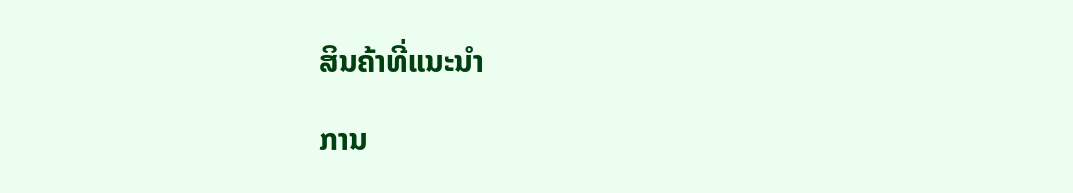ສິນຄ້າທີ່ແນະນຳ

ການ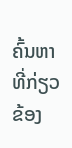ຄົ້ນຫາທີ່ກ່ຽວຂ້ອງ